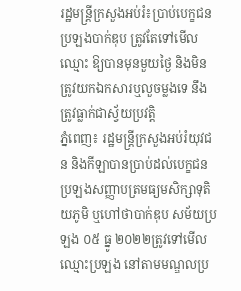រដ្ឋមន្រ្តីក្រសួងអប់រំ៖ប្រាប់បេក្ខជនប្រឡងបាក់ឌុប ត្រូវតែទៅមើលឈ្មោះ ឱ្យបានមុនមួយថ្ងៃ និងមិនត្រូវយកឯកសារឬលួចម្លងទេ នឹងត្រូវធ្លាក់ជាស្វ័យប្រវត្តិ
ភ្នំពេញ៖ រដ្ឋមន្រ្តីក្រសួងអប់រំយុវជន និងកីឡាបានប្រាប់ដល់បេក្ខជនប្រឡងសញ្ញាបត្រមធ្យមសិក្សាទុតិយភូមិ ឬហៅថាបាក់ឌុប សម័យប្រឡង ០៥ ធ្នូ ២០២២ត្រូវទៅមើលឈ្មោះប្រឡង នៅតាមមណ្ឌលប្រ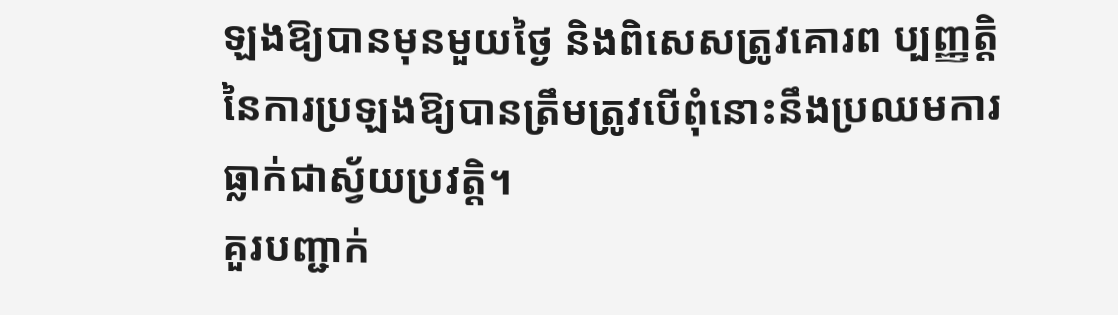ឡងឱ្យបានមុនមួយថ្ងៃ និងពិសេសត្រូវគោរព ប្បញ្ញត្តិ នៃការប្រឡងឱ្យបានត្រឹមត្រូវបើពុំនោះនឹងប្រឈមការធ្លាក់ជាស្វ័យប្រវត្តិ។
គួរបញ្ជាក់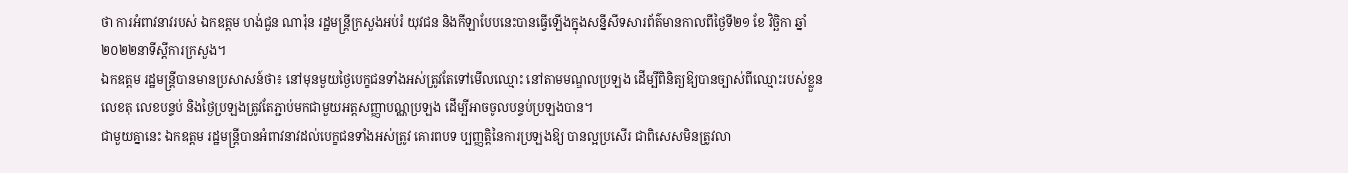ថា ការអំពាវនាវរបស់ ឯកឧត្តម ហង់ជួន ណារ៉ុន រដ្ឋមន្រ្តីក្រសួងអប់រំ យុវជន និងកីឡាបែបនេះបានធ្វើឡើងក្នុងសន្នីសីទសារព័ត៌មានកាលពីថ្ងៃទី២១ ខែ វិច្ឆិកា ឆ្នាំ២០២២នាទីស្តីការក្រសួង។
ឯកឧត្តម រដ្ឋមន្រ្តីបានមានប្រសាសន៍ថា៖ នៅមុនមួយថ្ងៃបេក្ខជនទាំងអស់ត្រូវតែទៅមើលឈ្មោះ នៅតាមមណ្ឌលប្រឡង ដើម្បីពិនិត្យឱ្យបានច្បាស់ពីឈ្មោះរបស់ខ្លួន លេខតុ លេខបន្ទប់ និងថ្ងៃប្រឡងត្រូវតែភ្ជាប់មកជាមួយអត្តសញ្ញាបណ្ណប្រឡង ដើម្បីអាចចូលបន្ទប់ប្រឡងបាន។
ជាមួយគ្នានេះ ឯកឧត្តម រដ្ឋមន្រ្តីបានអំពាវនាវដល់បេក្ខជនទាំងអស់ត្រូវ គោរពបទ ប្បញ្ញត្តិនៃការប្រឡងឱ្យ បានល្អប្រសើរ ជាពិសេសមិនត្រូវលា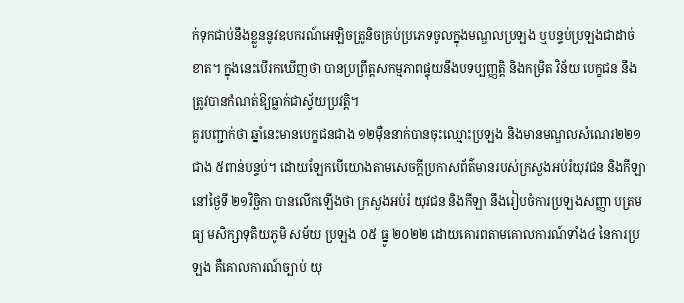ក់ទុកជាប់នឹងខ្លួននូវឧបករណ៍អេឡិចត្រូនិចគ្រប់ប្រភេទចូលក្នុងមណ្ឌលប្រឡង ឬបន្ទប់ប្រឡងជាដាច់ខាត។ ក្នុងនេះបើរកឃើញថា បានប្រព្រឹត្តសកម្មភាពផ្ទុយនឹងបទប្បញ្ញត្តិ និងកម្រិត វិន័យ បេក្ខជន នឹងត្រូវបានកំណត់ឱ្យធ្លាក់ជាស្វ័យប្រវត្តិ។
គួរបញ្ជាក់ថា ឆ្នាំនេះមានបេក្ខជនជាង ១២ម៉ឺននាក់បានចុះឈ្មោះប្រឡង និងមានមណ្ឌលសំណេរ២២១ ជាង ៥ពាន់បន្ទប់។ ដោយឡែកបើយោងតាមសេចក្តីប្រកាសព័ត៌មានរបស់ក្រសួងអប់រំយុវជន និងកីឡានៅថ្ងៃទី ២១វិច្ឆិកា បានលើកឡើងថា ក្រសួងអប់រំ យុវជន និងកីឡា នឹងរៀបចំការប្រឡងសញ្ញា បត្រមធ្យ មសិក្សាទុតិយភូមិ សម័យ ប្រឡង ០៥ ធ្នូ ២០២២ ដោយគោរពតាមគោលការណ៍ទាំង៤ នៃការប្រឡង គឺគោលការណ៍ច្បាប់ យុ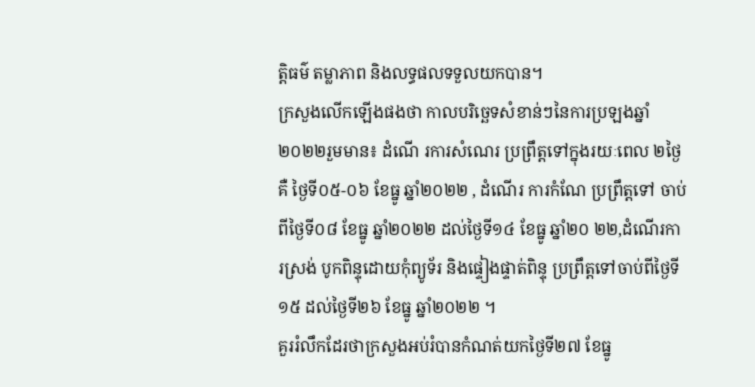ត្តិធម៌ តម្លាភាព និងលទ្ធផលទទួលយកបាន។
ក្រសួងលើកឡើងផងថា កាលបរិច្ឆេទសំខាន់ៗនៃការប្រឡងឆ្នាំ២០២២រួមមាន៖ ដំណើ រការសំណេរ ប្រព្រឹត្តទៅក្នុងរយៈពេល ២ថ្ងៃ គឺ ថ្ងៃទី០៥-០៦ ខែធ្នូ ឆ្នាំ២០២២ , ដំណើរ ការកំណែ ប្រព្រឹត្តទៅ ចាប់ពីថ្ងៃទី០៨ ខែធ្នូ ឆ្នាំ២០២២ ដល់ថ្ងៃទី១៤ ខែធ្នូ ឆ្នាំ២០ ២២,ដំណើរការស្រង់ បូកពិន្ទុដោយកុំព្យូទ័រ និងផ្ទៀងផ្ទាត់ពិន្ទុ ប្រព្រឹត្តទៅចាប់ពីថ្ងៃទី១៥ ដល់ថ្ងៃទី២៦ ខែធ្នូ ឆ្នាំ២០២២ ។
គួររំលឹកដែរថាក្រសួងអប់រំបានកំណត់យកថ្ងៃទី២៧ ខែធ្នូ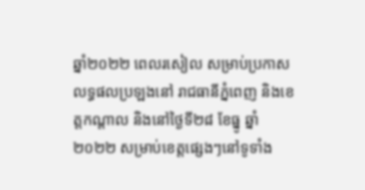ឆ្នាំ២០២២ ពេលរសៀល សម្រាប់ប្រកាសលទ្ធផលប្រឡងនៅ រាជធានីភ្នំពេញ និងខេត្តកណ្ដាល និងនៅថ្ងៃទី២៨ ខែធ្នូ ឆ្នាំ២០២២ សម្រាប់ខេត្តផ្សេងៗនៅទូទាំង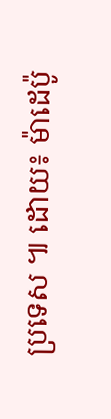ប្រទេស ៕ ដោយ៖ ម៉ាដេប៉ូ